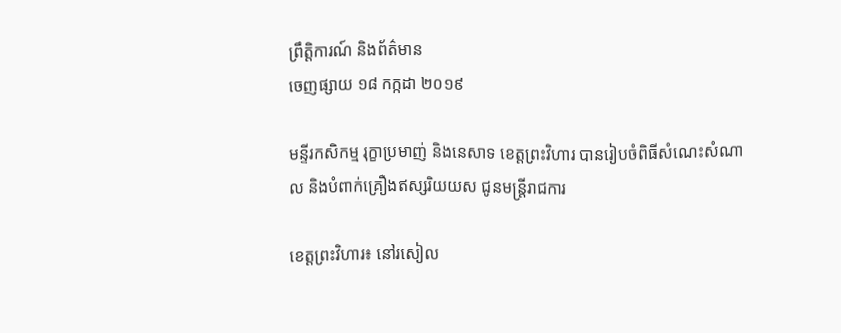ព្រឹត្តិការណ៍ និងព័ត៌មាន
ចេញផ្សាយ ១៨ កក្កដា ២០១៩

មន្ទីរកសិកម្ម រុក្ខាប្រមាញ់ និងនេសាទ ខេត្តព្រះវិហារ បានរៀបចំពិធីសំណេះសំណាល និងបំពាក់គ្រឿងឥស្សរិយយស ជូនមន្រ្តីរាជការ

ខេត្តព្រះវិហារ៖ នៅរសៀល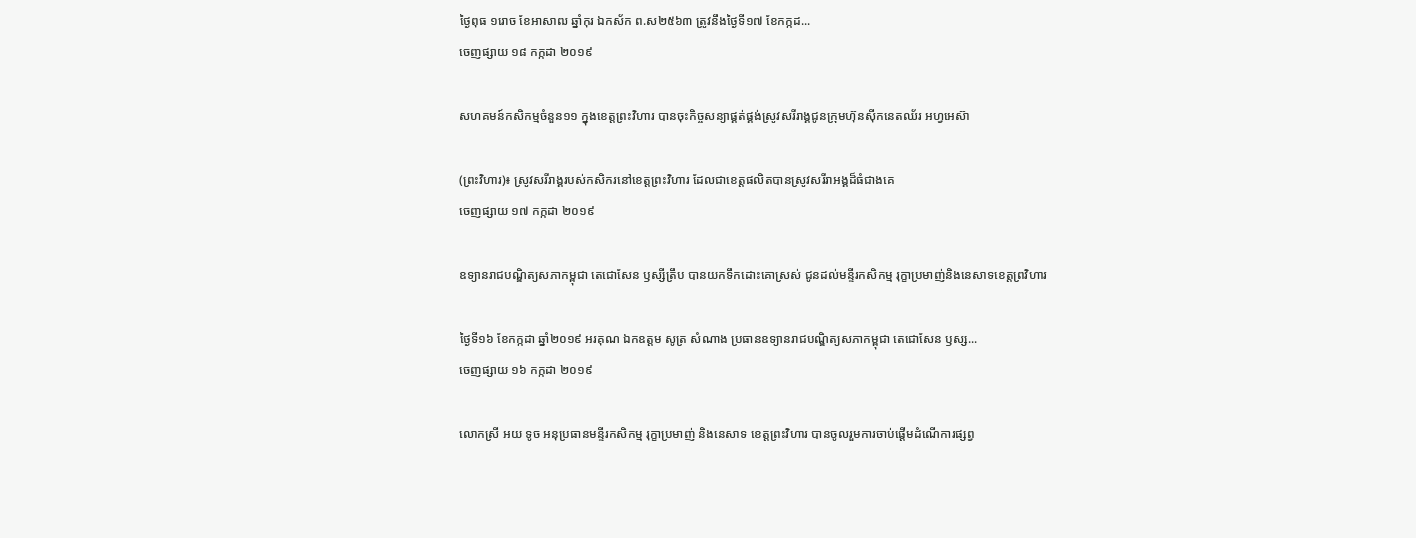ថ្ងៃពុធ ១រោច ខែអាសាឍ ឆ្នាំកុរ ឯកស័ក ព.ស២៥៦៣ ត្រូវនឹងថ្ងៃទី១៧ ខែកក្កដ...
ចេញផ្សាយ ១៨ កក្កដា ២០១៩

សហគមន៍កសិកម្មចំនួន១១ ក្នុងខេត្តព្រះវិហារ បានចុះកិច្ចសន្យាផ្គត់ផ្គង់ស្រូវសរីរាង្គជូនក្រុមហ៊ុនស៊ីកនេតឈ័រ អហ្វអេស៊ា

(ព្រះវិហារ)៖ ស្រូវសរីរាង្គរបស់កសិករនៅខេត្តព្រះវិហារ ដែលជាខេត្តផលិតបានស្រូវសរីរាអង្គដ៏ធំជាងគេ
ចេញផ្សាយ ១៧ កក្កដា ២០១៩

ឧទ្យានរាជបណ្ឌិត្យសភាកម្ពុជា តេជោសែន ឫស្សីត្រឹប បានយកទឹកដោះគោស្រស់ ជូនដល់មន្ទីរកសិកម្ម រុក្ខាប្រមាញ់និងនេសាទខេត្តព្រវិហារ

ថ្ងៃទី១៦ ខែកក្កដា ឆ្នាំ២០១៩ អរគុណ ឯកឧត្តម សូត្រ សំណាង ប្រធានឧទ្យានរាជបណ្ឌិត្យសភាកម្ពុជា តេជោសែន ឫស្ស...
ចេញផ្សាយ ១៦ កក្កដា ២០១៩

លោកស្រី អយ ទូច អនុប្រធានមន្ទីរកសិកម្ម រុក្ខាប្រមាញ់ និងនេសាទ ខេត្តព្រះវិហារ បានចូលរួមការចាប់ផ្ដើមដំណើការផ្សព្វ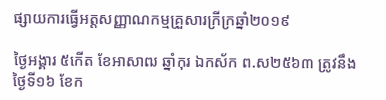ផ្សាយការធ្វើអត្តសញ្ញាណកម្មគ្រួសារក្រីក្រឆ្នាំ២០១៩

ថ្ងៃអង្គារ ៥កើត ខែអាសាឍ ឆ្នាំកុរ ឯកស័ក ព.ស២៥៦៣ ត្រូវនឹងថ្ងៃទី១៦ ខែក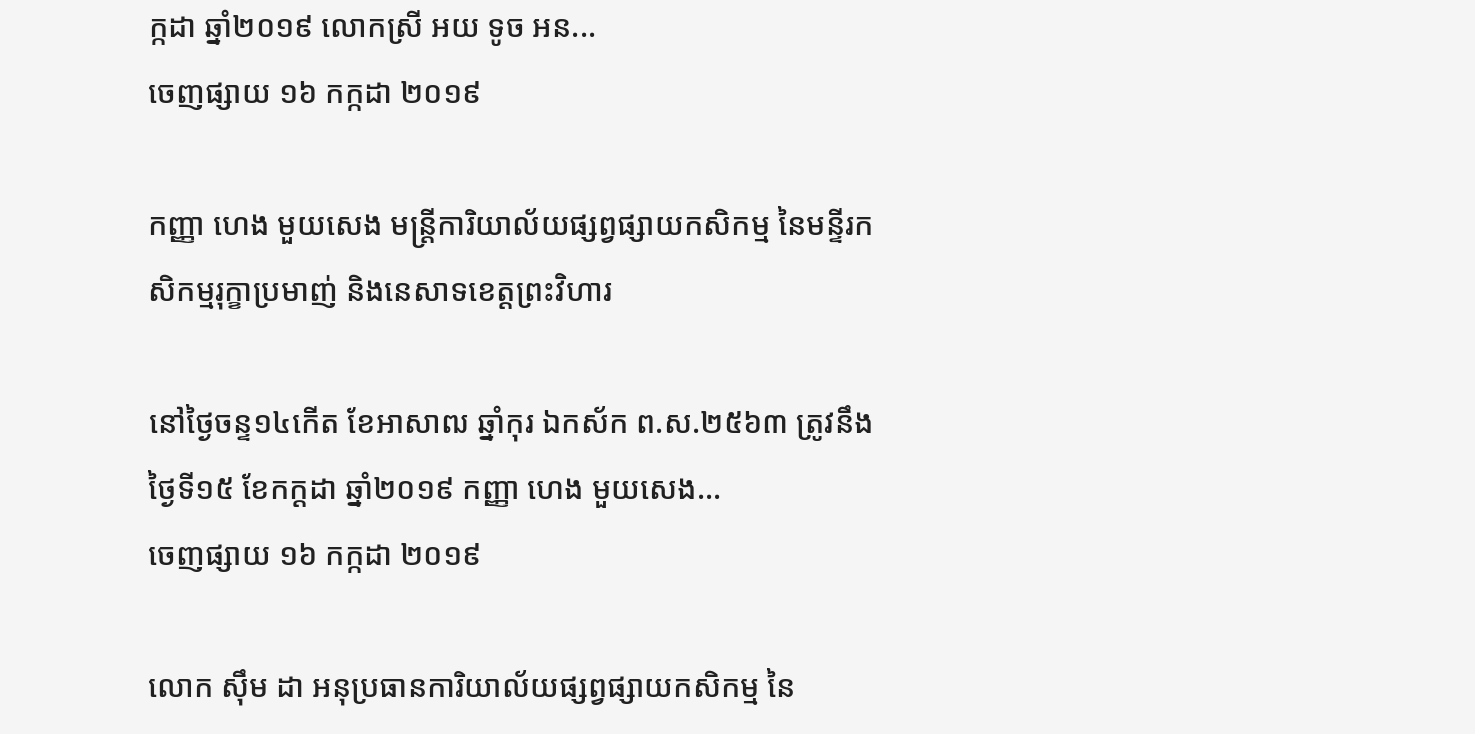ក្កដា ឆ្នាំ២០១៩ លោកស្រី អយ ទូច អន...
ចេញផ្សាយ ១៦ កក្កដា ២០១៩

កញ្ញា ហេង មួយសេង មន្រ្តីការិយាល័យផ្សព្វផ្សាយកសិកម្ម នៃមន្ទីរកសិកម្មរុក្ខាប្រមាញ់ និងនេសាទខេត្តព្រះវិហារ

នៅថ្ងៃចន្ទ១៤កើត ខែអាសាឍ ឆ្នាំកុរ ឯកស័ក ព.ស.២៥៦៣ ត្រូវនឹងថ្ងៃទី១៥ ខែកក្ដដា ឆ្នាំ២០១៩ កញ្ញា ហេង មួយសេង...
ចេញផ្សាយ ១៦ កក្កដា ២០១៩

លោក ស៊ឹម ដា អនុប្រធានការិយាល័យផ្សព្វផ្សាយកសិកម្ម នៃ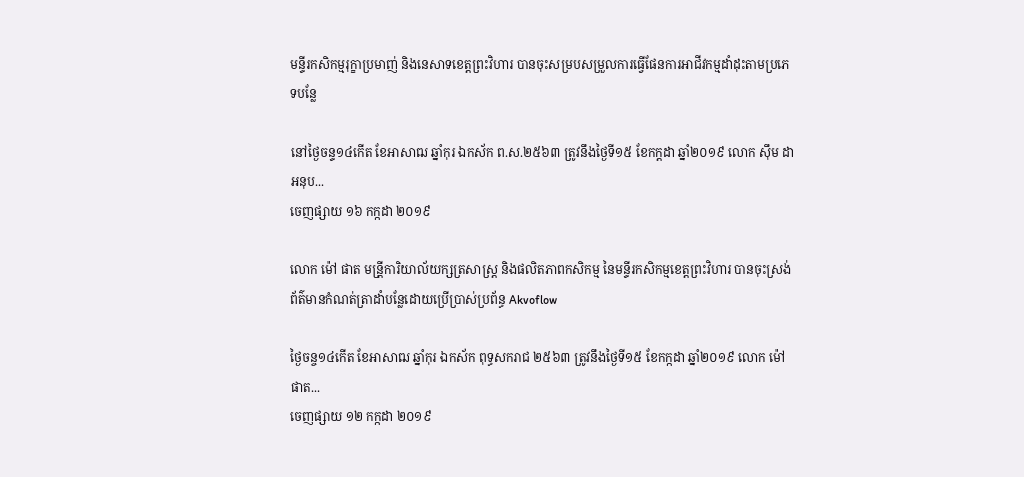មន្ទីរកសិកម្មរុក្ខាប្រមាញ់ និងនេសាទខេត្តព្រះវិហារ បានចុះសម្របសម្រួលការធ្វើផែនការអាជីវកម្មដាំដុះតាមប្រភេទបន្លែ

នៅថ្ងៃចន្ទ១៤កើត ខែអាសាឍ ឆ្នាំកុរ ឯកស័ក ព.ស.២៥៦៣ ត្រូវនឹងថ្ងៃទី១៥ ខែកក្ដដា ឆ្នាំ២០១៩ លោក ស៊ឹម ដា អនុប...
ចេញផ្សាយ ១៦ កក្កដា ២០១៩

លោក ម៉ៅ ផាត មន្រី្ដការិយាល័យក្សត្រសាស្រ្ដ និងផលិតភាពកសិកម្ម នៃមន្ទីរកសិកម្មខេត្ដព្រះវិហារ បានចុះស្រង់ព័ត៌មានកំណត់ត្រាដាំបន្លែដោយប្រើប្រាស់ប្រព័ន្ធ Akvoflow

ថ្ងៃចន្ច១៤កើត ខែអាសាឍ ឆ្នាំកុរ ឯកស័ក ពុទ្ធសករាជ ២៥៦៣ ត្រូវនឹងថ្ងៃទី១៥ ខែកក្កដា ឆ្នាំ២០១៩ លោក ម៉ៅ ផាត...
ចេញផ្សាយ ១២ កក្កដា ២០១៩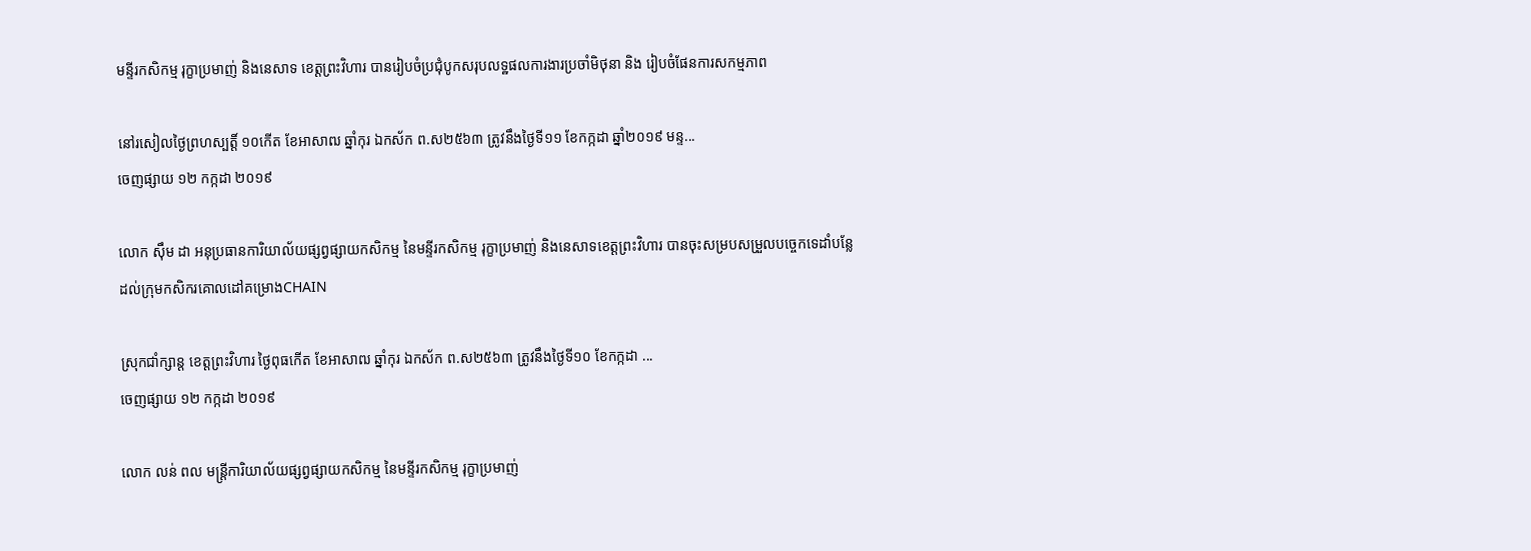មន្ទីរកសិកម្ម រុក្ខាប្រមាញ់ និងនេសាទ ខេត្តព្រះវិហារ បានរៀបចំប្រជុំបូកសរុបលទ្ឋផលការងារប្រចាំមិថុនា និង រៀបចំផែនការសកម្មភាព

នៅរសៀលថ្ងៃព្រហស្បត្តិ៍ ១០កើត ខែអាសាឍ ឆ្នាំកុរ ឯកស័ក ព.ស២៥៦៣ ត្រូវនឹងថ្ងៃទី១១ ខែកក្កដា ឆ្នាំ២០១៩ មន្ទ...
ចេញផ្សាយ ១២ កក្កដា ២០១៩

លោក ស៊ឹម ដា អនុប្រធានការិយាល័យផ្សព្វផ្សាយកសិកម្ម នៃមន្ទីរកសិកម្ម រុក្ខាប្រមាញ់ និងនេសាទខេត្តព្រះវិហារ បានចុះសម្របសម្រួលបច្ចេកទេដាំបន្លែដល់ក្រុមកសិករគោលដៅគម្រោងCHAIN

ស្រុកជាំក្សាន្ដ ខេត្តព្រះវិហារ ថ្ងៃពុធកើត ខែអាសាឍ ឆ្នាំកុរ ឯកស័ក ព.ស២៥៦៣ ត្រូវនឹងថ្ងៃទី១០ ខែកក្កដា ...
ចេញផ្សាយ ១២ កក្កដា ២០១៩

លោក លន់ ពល មន្ត្រីការិយាល័យផ្សព្វផ្សាយកសិកម្ម នៃមន្ទីរកសិកម្ម រុក្ខាប្រមាញ់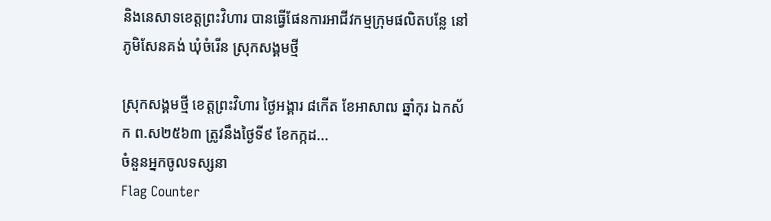និងនេសាទខេត្តព្រះវិហារ បានធ្វើផែនការអាជីវកម្មក្រុមផលិតបន្លែ នៅភូមិសែនគង់ ឃុំចំរើន ស្រុកសង្គមថ្មី

ស្រុកសង្គមថ្មី ខេត្តព្រះវិហារ ថ្ងៃអង្គារ ៨កើត ខែអាសាឍ ឆ្នាំកុរ ឯកស័ក ព.ស២៥៦៣ ត្រូវនឹងថ្ងៃទី៩ ខែកក្កដ...
ចំនួនអ្នកចូលទស្សនា
Flag Counter